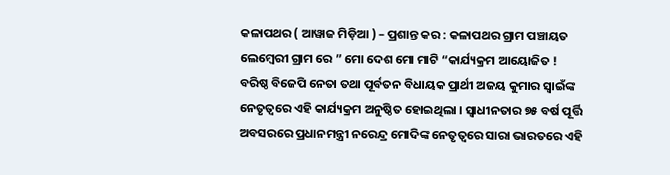କଳାପଥର ( ଆୱାଜ ମିଡ଼ିଆ ) – ପ୍ରଶାନ୍ତ କର : କଳାପଥର ଗ୍ରାମ ପଞ୍ଚାୟତ ଲେମ୍ବେରୀ ଗ୍ରାମ ରେ ” ମୋ ଦେଶ ମୋ ମାଟି “କାର୍ଯ୍ୟକ୍ରମ ଆୟୋଜିତ ! ବରିଷ୍ଠ ବିଜେପି ନେତା ତଥା ପୂର୍ବତନ ବିଧାୟକ ପ୍ରାର୍ଥୀ ଅଜୟ କୁମାର ସ୍ବାଇଁଙ୍କ ନେତୃତ୍ଵରେ ଏହି କାର୍ଯ୍ୟକ୍ରମ ଅନୁଷ୍ଠିତ ହୋଇଥିଲା । ସ୍ବାଧୀନତାର ୭୫ ବର୍ଷ ପୂର୍ତ୍ତି ଅବସରରେ ପ୍ରଧାନମନ୍ତ୍ରୀ ନରେନ୍ଦ୍ର ମୋଦିଙ୍କ ନେତୃତ୍ବରେ ସାରା ଭାରତରେ ଏହି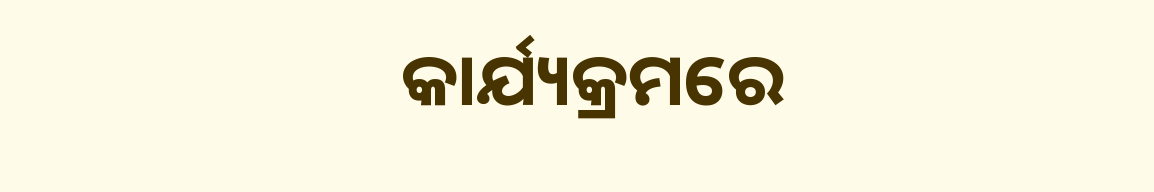କାର୍ଯ୍ୟକ୍ରମରେ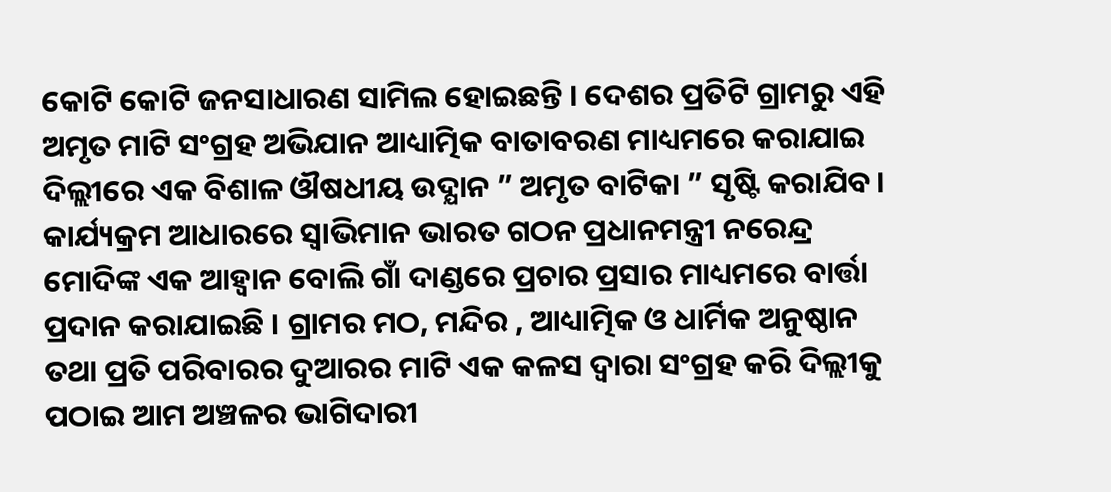କୋଟି କୋଟି ଜନସାଧାରଣ ସାମିଲ ହୋଇଛନ୍ତି । ଦେଶର ପ୍ରତିଟି ଗ୍ରାମରୁ ଏହି ଅମୃତ ମାଟି ସଂଗ୍ରହ ଅଭିଯାନ ଆଧ୍ୟାତ୍ମିକ ବାତାବରଣ ମାଧ୍ୟମରେ କରାଯାଇ ଦିଲ୍ଲୀରେ ଏକ ବିଶାଳ ଔଷଧୀୟ ଉଦ୍ଯାନ ” ଅମୃତ ବାଟିକା ” ସୃଷ୍ଟି କରାଯିବ। କାର୍ଯ୍ୟକ୍ରମ ଆଧାରରେ ସ୍ବାଭିମାନ ଭାରତ ଗଠନ ପ୍ରଧାନମନ୍ତ୍ରୀ ନରେନ୍ଦ୍ର ମୋଦିଙ୍କ ଏକ ଆହ୍ୱାନ ବୋଲି ଗାଁ ଦାଣ୍ଡରେ ପ୍ରଚାର ପ୍ରସାର ମାଧ୍ୟମରେ ବାର୍ତ୍ତା ପ୍ରଦାନ କରାଯାଇଛି । ଗ୍ରାମର ମଠ, ମନ୍ଦିର , ଆଧ୍ୟାତ୍ମିକ ଓ ଧାର୍ମିକ ଅନୁଷ୍ଠାନ ତଥା ପ୍ରତି ପରିବାରର ଦୁଆରର ମାଟି ଏକ କଳସ ଦ୍ବାରା ସଂଗ୍ରହ କରି ଦିଲ୍ଲୀକୁ ପଠାଇ ଆମ ଅଞ୍ଚଳର ଭାଗିଦାରୀ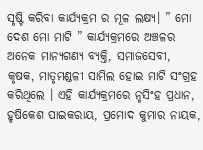ସୃଷ୍ଟି କରିବା କାର୍ଯ୍ୟକ୍ରମ ର ମୂଳ ଲକ୍ଷ୍ୟ। ” ମୋ ଦେଶ ମୋ ମାଟି ” କାର୍ଯ୍ୟକ୍ରମରେ ଅଞ୍ଚଳର ଅନେକ ମାନ୍ଯଗଣ୍ଯ ବ୍ଯକ୍ତି, ସମାଜସେବୀ, କୃଷକ, ମାତୃମଣ୍ଡଳୀ ସାମିଲ ହୋଇ ମାଟି ସଂଗ୍ରହ କରିଥିଲେ । ଏହି କାର୍ଯ୍ୟକ୍ରମରେ ନୃସିଂହ ପ୍ରଧାନ, ହୃଷିକେଶ ପାଇକରାୟ, ପ୍ରମୋଦ କୁମାର ନାୟକ,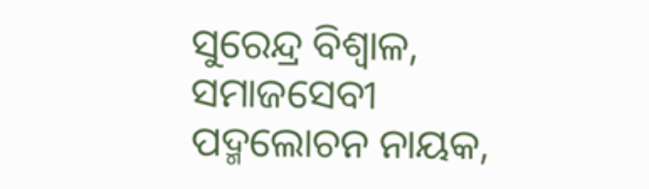ସୁରେନ୍ଦ୍ର ବିଶ୍ବାଳ, ସମାଜସେବୀ ପଦ୍ମଲୋଚନ ନାୟକ,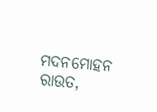ମଦନମୋହନ ରାଉତ,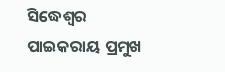ସିଦ୍ଧେଶ୍ବର ପାଇକରାୟ ପ୍ରମୁଖ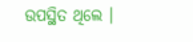ଉପସ୍ଥିତ ଥିଲେ ।